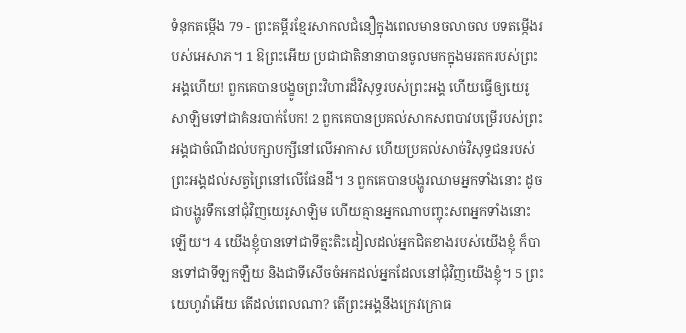ទំនុកតម្កើង 79 - ព្រះគម្ពីរខ្មែរសាកលជំនឿក្នុងពេលមានចលាចល បទតម្កើងរបស់អេសាភ។ 1 ឱព្រះអើយ ប្រជាជាតិនានាបានចូលមកក្នុងមរតករបស់ព្រះអង្គហើយ! ពួកគេបានបង្ខូចព្រះវិហារដ៏វិសុទ្ធរបស់ព្រះអង្គ ហើយធ្វើឲ្យយេរូសាឡិមទៅជាគំនរបាក់បែក! 2 ពួកគេបានប្រគល់សាកសពបាវបម្រើរបស់ព្រះអង្គជាចំណីដល់បក្សាបក្សីនៅលើអាកាស ហើយប្រគល់សាច់វិសុទ្ធជនរបស់ព្រះអង្គដល់សត្វព្រៃនៅលើផែនដី។ 3 ពួកគេបានបង្ហូរឈាមអ្នកទាំងនោះ ដូចជាបង្ហូរទឹកនៅជុំវិញយេរូសាឡិម ហើយគ្មានអ្នកណាបញ្ចុះសពអ្នកទាំងនោះឡើយ។ 4 យើងខ្ញុំបានទៅជាទីត្មះតិះដៀលដល់អ្នកជិតខាងរបស់យើងខ្ញុំ ក៏បានទៅជាទីឡកឡឺយ និងជាទីសើចចំអកដល់អ្នកដែលនៅជុំវិញយើងខ្ញុំ។ 5 ព្រះយេហូវ៉ាអើយ តើដល់ពេលណា? តើព្រះអង្គនឹងក្រេវក្រោធ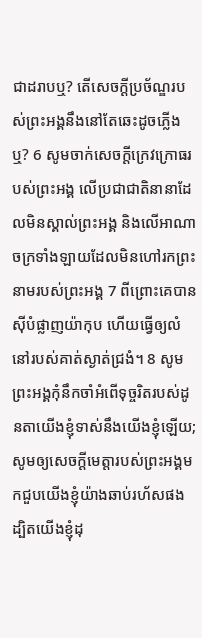ជាដរាបឬ? តើសេចក្ដីប្រច័ណ្ឌរបស់ព្រះអង្គនឹងនៅតែឆេះដូចភ្លើងឬ? 6 សូមចាក់សេចក្ដីក្រេវក្រោធរបស់ព្រះអង្គ លើប្រជាជាតិនានាដែលមិនស្គាល់ព្រះអង្គ និងលើអាណាចក្រទាំងឡាយដែលមិនហៅរកព្រះនាមរបស់ព្រះអង្គ 7 ពីព្រោះគេបានស៊ីបំផ្លាញយ៉ាកុប ហើយធ្វើឲ្យលំនៅរបស់គាត់ស្ងាត់ជ្រងំ។ 8 សូមព្រះអង្គកុំនឹកចាំអំពើទុច្ចរិតរបស់ដូនតាយើងខ្ញុំទាស់នឹងយើងខ្ញុំឡើយ; សូមឲ្យសេចក្ដីមេត្តារបស់ព្រះអង្គមកជួបយើងខ្ញុំយ៉ាងឆាប់រហ័សផង ដ្បិតយើងខ្ញុំដុ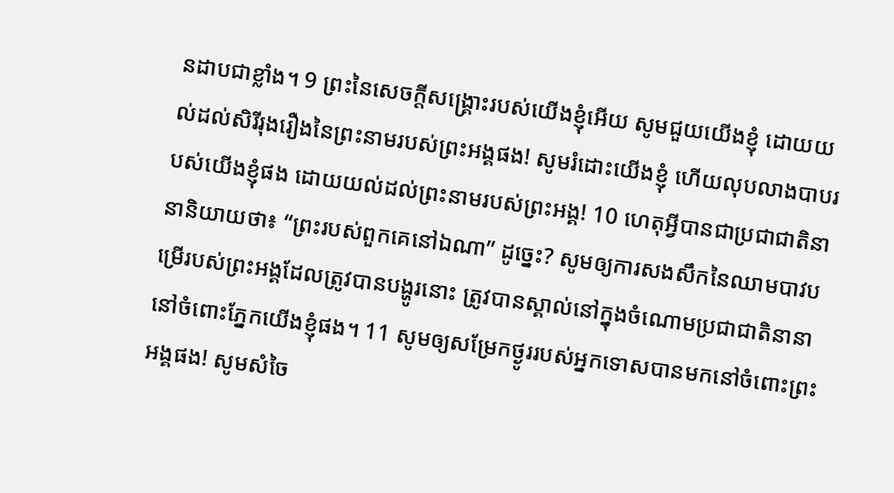នដាបជាខ្លាំង។ 9 ព្រះនៃសេចក្ដីសង្គ្រោះរបស់យើងខ្ញុំអើយ សូមជួយយើងខ្ញុំ ដោយយល់ដល់សិរីរុងរឿងនៃព្រះនាមរបស់ព្រះអង្គផង! សូមរំដោះយើងខ្ញុំ ហើយលុបលាងបាបរបស់យើងខ្ញុំផង ដោយយល់ដល់ព្រះនាមរបស់ព្រះអង្គ! 10 ហេតុអ្វីបានជាប្រជាជាតិនានានិយាយថា៖ “ព្រះរបស់ពួកគេនៅឯណា” ដូច្នេះ? សូមឲ្យការសងសឹកនៃឈាមបាវបម្រើរបស់ព្រះអង្គដែលត្រូវបានបង្ហូរនោះ ត្រូវបានស្គាល់នៅក្នុងចំណោមប្រជាជាតិនានានៅចំពោះភ្នែកយើងខ្ញុំផង។ 11 សូមឲ្យសម្រែកថ្ងូររបស់អ្នកទោសបានមកនៅចំពោះព្រះអង្គផង! សូមសំចៃ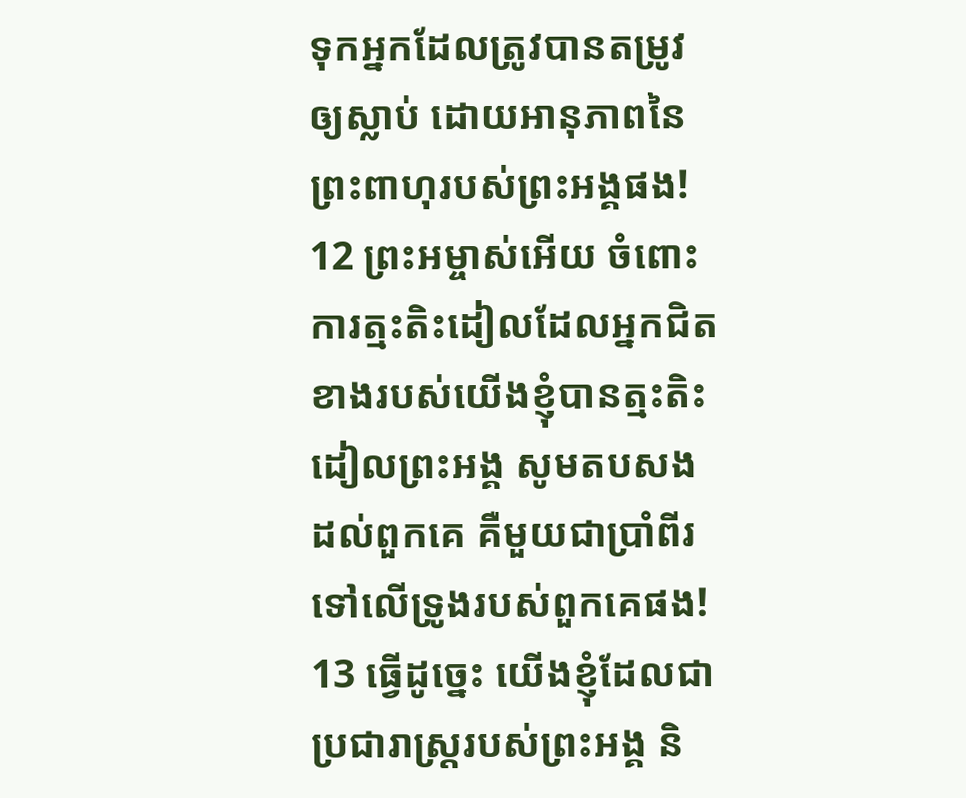ទុកអ្នកដែលត្រូវបានតម្រូវឲ្យស្លាប់ ដោយអានុភាពនៃព្រះពាហុរបស់ព្រះអង្គផង! 12 ព្រះអម្ចាស់អើយ ចំពោះការត្មះតិះដៀលដែលអ្នកជិតខាងរបស់យើងខ្ញុំបានត្មះតិះដៀលព្រះអង្គ សូមតបសងដល់ពួកគេ គឺមួយជាប្រាំពីរទៅលើទ្រូងរបស់ពួកគេផង! 13 ធ្វើដូច្នេះ យើងខ្ញុំដែលជាប្រជារាស្ត្ររបស់ព្រះអង្គ និ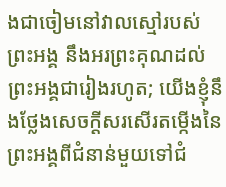ងជាចៀមនៅវាលស្មៅរបស់ព្រះអង្គ នឹងអរព្រះគុណដល់ព្រះអង្គជារៀងរហូត; យើងខ្ញុំនឹងថ្លែងសេចក្ដីសរសើរតម្កើងនៃព្រះអង្គពីជំនាន់មួយទៅជំ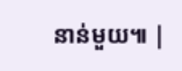នាន់មួយ៕ |